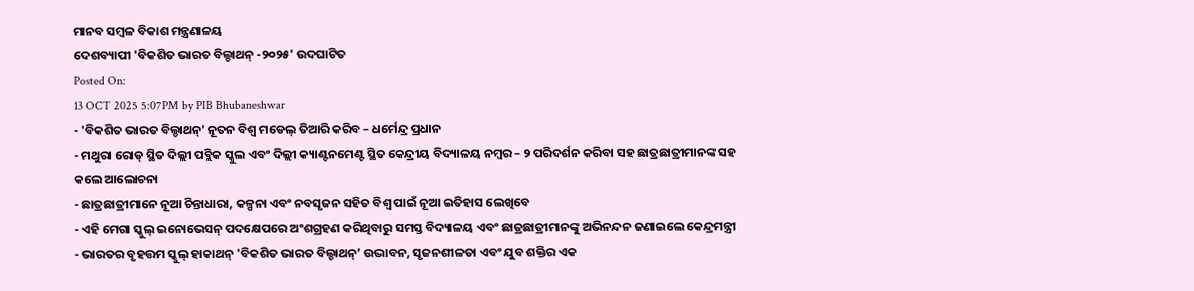ମାନବ ସମ୍ବଳ ବିକାଶ ମନ୍ତ୍ରଣାଳୟ
ଦେଶବ୍ୟାପୀ 'ବିକଶିତ ଭାରତ ବିଲ୍ଡାଥନ୍ -୨୦୨୫' ଉଦଘାଟିତ
Posted On:
13 OCT 2025 5:07PM by PIB Bhubaneshwar
- 'ବିକଶିତ ଭାରତ ବିଲ୍ଡାଥନ୍’ ନୂତନ ବିଶ୍ୱ ମଡେଲ୍ ତିଆରି କରିବ – ଧର୍ମେନ୍ଦ୍ର ପ୍ରଧାନ
- ମଥୁରା ରୋଡ୍ ସ୍ଥିତ ଦିଲ୍ଲୀ ପବ୍ଲିକ ସ୍କୁଲ ଏବଂ ଦିଲ୍ଲୀ କ୍ୟାଣ୍ଟନମେଣ୍ଟ ସ୍ଥିତ କେନ୍ଦ୍ରୀୟ ବିଦ୍ୟାଳୟ ନମ୍ବର – ୨ ପରିଦର୍ଶନ କରିବା ସହ ଛାତ୍ରଛାତ୍ରୀମାନଙ୍କ ସହ କଲେ ଆଲୋଚନା
- ଛାତ୍ରଛାତ୍ରୀମାନେ ନୂଆ ଚିନ୍ତାଧାରା, କଳ୍ପନା ଏବଂ ନବସୃଜନ ସହିତ ବିଶ୍ୱ ପାଇଁ ନୂଆ ଇତିହାସ ଲେଖିବେ
- ଏହି ମେଗା ସ୍କୁଲ୍ ଇନୋଭେସନ୍ ପଦକ୍ଷେପରେ ଅଂଶଗ୍ରହଣ କରିଥିବାରୁ ସମସ୍ତ ବିଦ୍ୟାଳୟ ଏବଂ ଛାତ୍ରଛାତ୍ରୀମାନଙ୍କୁ ଅଭିନନ୍ଦନ ଜଣାଇଲେ କେନ୍ଦ୍ରମନ୍ତ୍ରୀ
- ଭାରତର ବୃହତ୍ତମ ସ୍କୁଲ୍ ହାକାଥନ୍ 'ବିକଶିତ ଭାରତ ବିଲ୍ଡାଥନ୍’ ଉଦ୍ଭାବନ, ସୃଜନଶୀଳତା ଏବଂ ଯୁବ ଶକ୍ତିର ଏକ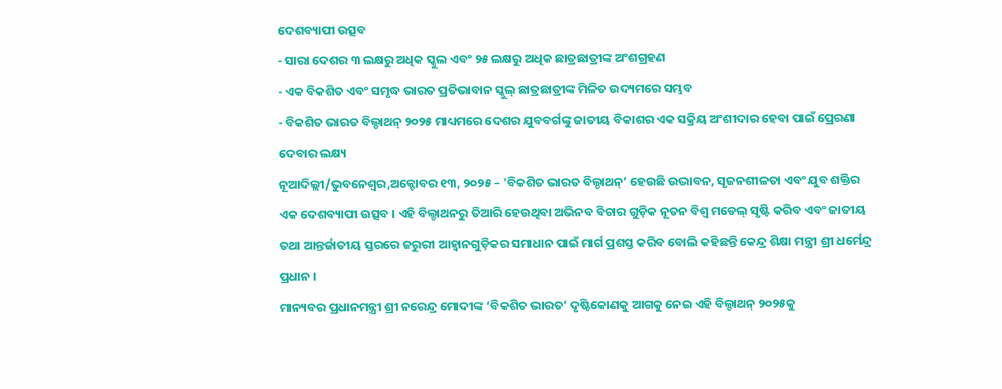ଦେଶବ୍ୟାପୀ ଉତ୍ସବ
- ସାରା ଦେଶର ୩ ଲକ୍ଷରୁ ଅଧିକ ସ୍କୁଲ ଏବଂ ୨୫ ଲକ୍ଷରୁ ଅଧିକ ଛାତ୍ରଛାତ୍ରୀଙ୍କ ଅଂଶଗ୍ରହଣ
- ଏକ ବିକଶିତ ଏବଂ ସମୃଦ୍ଧ ଭାରତ ପ୍ରତିଭାବାନ ସ୍କୁଲ୍ ଛାତ୍ରଛାତ୍ରୀଙ୍କ ମିଳିତ ଉଦ୍ୟମରେ ସମ୍ଭବ
- ବିକଶିତ ଭାରତ ବିଲ୍ଡାଥନ୍ ୨୦୨୫ ମାଧ୍ୟମରେ ଦେଶର ଯୁବବର୍ଗଙ୍କୁ ଜାତୀୟ ବିକାଶର ଏକ ସକ୍ରିୟ ଅଂଶୀଦାର ହେବା ପାଇଁ ପ୍ରେରଣା ଦେବାର ଲକ୍ଷ୍ୟ
ନୂଆଦିଲ୍ଲୀ/ଭୁବନେଶ୍ୱର,ଅକ୍ଟୋବର ୧୩, ୨୦୨୫ – 'ବିକଶିତ ଭାରତ ବିଲ୍ଡାଥନ୍’ ହେଉଛି ଉଦ୍ଭାବନ, ସୃଜନଶୀଳତା ଏବଂ ଯୁବ ଶକ୍ତିର ଏକ ଦେଶବ୍ୟାପୀ ଉତ୍ସବ । ଏହି ବିଲ୍ଡାଥନରୁ ତିଆରି ହେଉଥିବା ଅଭିନବ ବିଚାର ଗୁଡ଼ିକ ନୂତନ ବିଶ୍ୱ ମଡେଲ୍ ସୃଷ୍ଟି କରିବ ଏବଂ ଜାତୀୟ ତଥା ଆନ୍ତର୍ଜାତୀୟ ସ୍ତରରେ ଜରୁରୀ ଆହ୍ୱାନଗୁଡ଼ିକର ସମାଧାନ ପାଇଁ ମାର୍ଗ ପ୍ରଶସ୍ତ କରିବ ବୋଲି କହିଛନ୍ତି କେନ୍ଦ୍ର ଶିକ୍ଷା ମନ୍ତ୍ରୀ ଶ୍ରୀ ଧର୍ମେନ୍ଦ୍ର ପ୍ରଧାନ ।
ମାନ୍ୟବର ପ୍ରଧାନମନ୍ତ୍ରୀ ଶ୍ରୀ ନରେନ୍ଦ୍ର ମୋଦୀଙ୍କ ‘ବିକଶିତ ଭାରତ’ ଦୃଷ୍ଟିକୋଣକୁ ଆଗକୁ ନେଇ ଏହି ବିଲ୍ଡାଥନ୍ ୨୦୨୫କୁ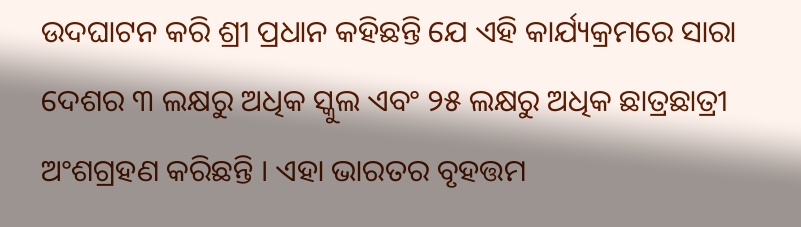ଉଦଘାଟନ କରି ଶ୍ରୀ ପ୍ରଧାନ କହିଛନ୍ତି ଯେ ଏହି କାର୍ଯ୍ୟକ୍ରମରେ ସାରା ଦେଶର ୩ ଲକ୍ଷରୁ ଅଧିକ ସ୍କୁଲ ଏବଂ ୨୫ ଲକ୍ଷରୁ ଅଧିକ ଛାତ୍ରଛାତ୍ରୀ ଅଂଶଗ୍ରହଣ କରିଛନ୍ତି । ଏହା ଭାରତର ବୃହତ୍ତମ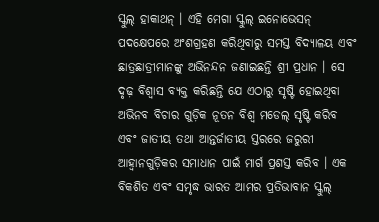ସ୍କୁଲ୍ ହାକାଥନ୍ । ଏହି ମେଗା ସ୍କୁଲ୍ ଇନୋଭେସନ୍ ପଦକ୍ଷେପରେ ଅଂଶଗ୍ରହଣ କରିଥିବାରୁ ସମସ୍ତ ବିଦ୍ୟାଳୟ ଏବଂ ଛାତ୍ରଛାତ୍ରୀମାନଙ୍କୁ ଅଭିନନ୍ଦନ ଜଣାଇଛନ୍ତି ଶ୍ରୀ ପ୍ରଧାନ । ସେ ଦୃଢ଼ ବିଶ୍ୱାସ ବ୍ୟକ୍ତ କରିଛନ୍ତି ଯେ ଏଠାରୁ ସୃଷ୍ଟି ହୋଇଥିବା ଅଭିନବ ବିଚାର ଗୁଡ଼ିକ ନୂତନ ବିଶ୍ୱ ମଡେଲ୍ ସୃଷ୍ଟି କରିବ ଏବଂ ଜାତୀୟ ତଥା ଆନ୍ତର୍ଜାତୀୟ ସ୍ତରରେ ଜରୁରୀ ଆହ୍ୱାନଗୁଡ଼ିକର ସମାଧାନ ପାଇଁ ମାର୍ଗ ପ୍ରଶସ୍ତ କରିବ । ଏକ ବିକଶିତ ଏବଂ ସମୃଦ୍ଧ ଭାରତ ଆମର ପ୍ରତିଭାବାନ ସ୍କୁଲ୍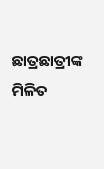ଛାତ୍ରଛାତ୍ରୀଙ୍କ ମିଳିତ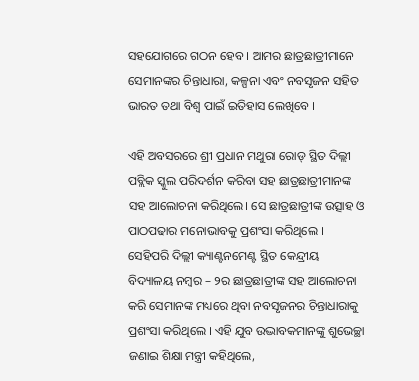ସହଯୋଗରେ ଗଠନ ହେବ । ଆମର ଛାତ୍ରଛାତ୍ରୀମାନେ ସେମାନଙ୍କର ଚିନ୍ତାଧାରା, କଳ୍ପନା ଏବଂ ନବସୃଜନ ସହିତ ଭାରତ ତଥା ବିଶ୍ୱ ପାଇଁ ଇତିହାସ ଲେଖିବେ ।

ଏହି ଅବସରରେ ଶ୍ରୀ ପ୍ରଧାନ ମଥୁରା ରୋଡ୍ ସ୍ଥିତ ଦିଲ୍ଲୀ ପବ୍ଲିକ ସ୍କୁଲ ପରିଦର୍ଶନ କରିବା ସହ ଛାତ୍ରଛାତ୍ରୀମାନଙ୍କ ସହ ଆଲୋଚନା କରିଥିଲେ। ସେ ଛାତ୍ରଛାତ୍ରୀଙ୍କ ଉତ୍ସାହ ଓ ପାଠପଢାର ମନୋଭାବକୁ ପ୍ରଶଂସା କରିଥିଲେ । ସେହିପରି ଦିଲ୍ଲୀ କ୍ୟାଣ୍ଟନମେଣ୍ଟ ସ୍ଥିତ କେନ୍ଦ୍ରୀୟ ବିଦ୍ୟାଳୟ ନମ୍ବର – ୨ର ଛାତ୍ରଛାତ୍ରୀଙ୍କ ସହ ଆଲୋଚନା କରି ସେମାନଙ୍କ ମଧ୍ୟରେ ଥିବା ନବସୃଜନର ଚିନ୍ତାଧାରାକୁ ପ୍ରଶଂସା କରିଥିଲେ । ଏହି ଯୁବ ଉଦ୍ଭାବକମାନଙ୍କୁ ଶୁଭେଚ୍ଛା ଜଣାଇ ଶିକ୍ଷା ମନ୍ତ୍ରୀ କହିଥିଲେ,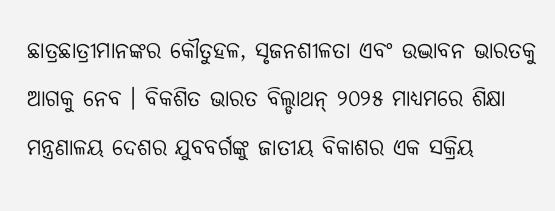ଛାତ୍ରଛାତ୍ରୀମାନଙ୍କର କୌତୁହଳ, ସୃଜନଶୀଳତା ଏବଂ ଉଦ୍ଭାବନ ଭାରତକୁ ଆଗକୁ ନେବ । ବିକଶିତ ଭାରତ ବିଲ୍ଡାଥନ୍ ୨୦୨୫ ମାଧ୍ୟମରେ ଶିକ୍ଷା ମନ୍ତ୍ରଣାଳୟ ଦେଶର ଯୁବବର୍ଗଙ୍କୁ ଜାତୀୟ ବିକାଶର ଏକ ସକ୍ରିୟ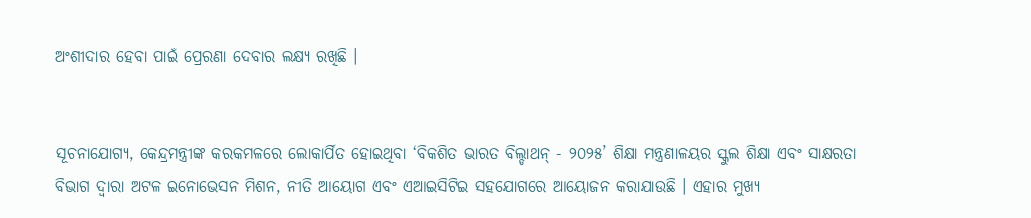ଅଂଶୀଦାର ହେବା ପାଇଁ ପ୍ରେରଣା ଦେବାର ଲକ୍ଷ୍ୟ ରଖିଛି ।


ସୂଚନାଯୋଗ୍ୟ, କେନ୍ଦ୍ରମନ୍ତ୍ରୀଙ୍କ କରକମଳରେ ଲୋକାର୍ପିତ ହୋଇଥିବା ‘ବିକଶିତ ଭାରତ ବିଲ୍ଡାଥନ୍ - ୨୦୨୫’ ଶିକ୍ଷା ମନ୍ତ୍ରଣାଳୟର ସ୍କୁଲ ଶିକ୍ଷା ଏବଂ ସାକ୍ଷରତା ବିଭାଗ ଦ୍ୱାରା ଅଟଳ ଇନୋଭେସନ ମିଶନ, ନୀତି ଆୟୋଗ ଏବଂ ଏଆଇସିଟିଇ ସହଯୋଗରେ ଆୟୋଜନ କରାଯାଉଛି । ଏହାର ମୁଖ୍ୟ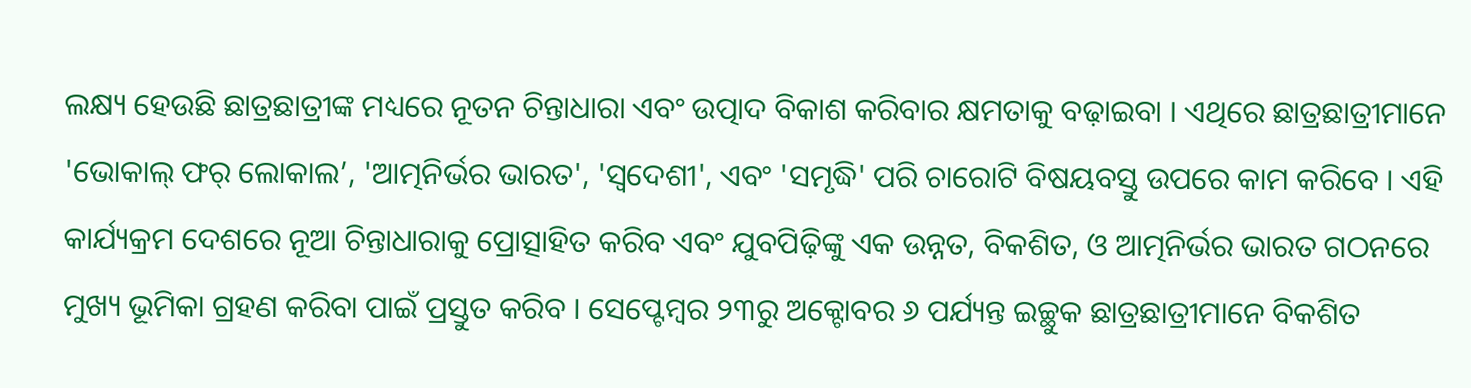ଲକ୍ଷ୍ୟ ହେଉଛି ଛାତ୍ରଛାତ୍ରୀଙ୍କ ମଧ୍ୟରେ ନୂତନ ଚିନ୍ତାଧାରା ଏବଂ ଉତ୍ପାଦ ବିକାଶ କରିବାର କ୍ଷମତାକୁ ବଢ଼ାଇବା । ଏଥିରେ ଛାତ୍ରଛାତ୍ରୀମାନେ 'ଭୋକାଲ୍ ଫର୍ ଲୋକାଲ’, 'ଆତ୍ମନିର୍ଭର ଭାରତ', 'ସ୍ୱଦେଶୀ', ଏବଂ 'ସମୃଦ୍ଧି' ପରି ଚାରୋଟି ବିଷୟବସ୍ତୁ ଉପରେ କାମ କରିବେ । ଏହି କାର୍ଯ୍ୟକ୍ରମ ଦେଶରେ ନୂଆ ଚିନ୍ତାଧାରାକୁ ପ୍ରୋତ୍ସାହିତ କରିବ ଏବଂ ଯୁବପିଢ଼ିଙ୍କୁ ଏକ ଉନ୍ନତ, ବିକଶିତ, ଓ ଆତ୍ମନିର୍ଭର ଭାରତ ଗଠନରେ ମୁଖ୍ୟ ଭୂମିକା ଗ୍ରହଣ କରିବା ପାଇଁ ପ୍ରସ୍ତୁତ କରିବ । ସେପ୍ଟେମ୍ବର ୨୩ରୁ ଅକ୍ଟୋବର ୬ ପର୍ଯ୍ୟନ୍ତ ଇଚ୍ଛୁକ ଛାତ୍ରଛାତ୍ରୀମାନେ ବିକଶିତ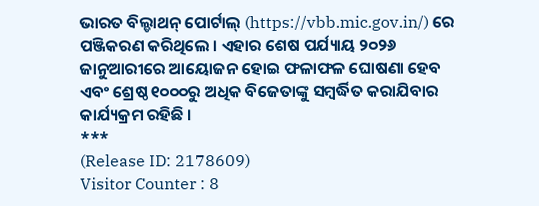ଭାରତ ବିଲ୍ଡାଥନ୍ ପୋର୍ଟାଲ୍ (https://vbb.mic.gov.in/) ରେ ପଞ୍ଜିକରଣ କରିଥିଲେ । ଏହାର ଶେଷ ପର୍ଯ୍ୟାୟ ୨୦୨୬ ଜାନୁଆରୀରେ ଆୟୋଜନ ହୋଇ ଫଳାଫଳ ଘୋଷଣା ହେବ ଏବଂ ଶ୍ରେଷ୍ଠ ୧୦୦୦ରୁ ଅଧିକ ବିଜେତାଙ୍କୁ ସମ୍ବର୍ଦ୍ଧିତ କରାଯିବାର କାର୍ଯ୍ୟକ୍ରମ ରହିଛି ।
***
(Release ID: 2178609)
Visitor Counter : 8